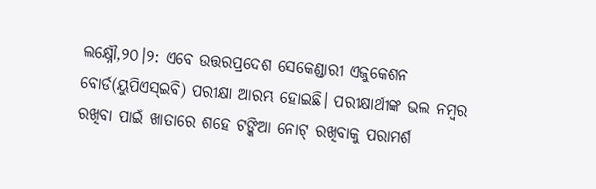ଲକ୍ଷ୍ନୌ,୨୦।୨: ଏବେ ଉତ୍ତରପ୍ରଦେଶ ସେକେଣ୍ଡାରୀ ଏଜୁକେଶନ ବୋର୍ଡ(ୟୁପିଏସ୍ଇବି) ପରୀକ୍ଷା ଆରମ୍ଭ ହୋଇଛି। ପରୀକ୍ଷାର୍ଥୀଙ୍କ ଭଲ ନମ୍ବର ରଖିବା ପାଇଁ ଖାତାରେ ଶହେ ଟଙ୍କିଆ ନୋଟ୍ ରଖିବାକୁ ପରାମର୍ଶ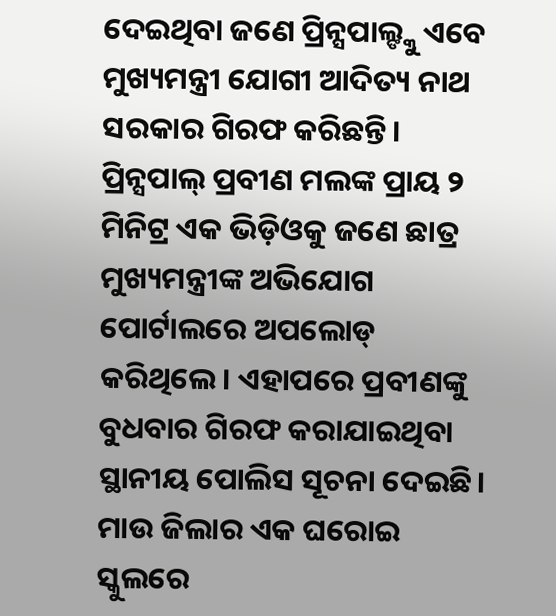ଦେଇଥିବା ଜଣେ ପ୍ରିନ୍ସପାଲ୍ଙ୍କୁ ଏବେ ମୁଖ୍ୟମନ୍ତ୍ରୀ ଯୋଗୀ ଆଦିତ୍ୟ ନାଥ ସରକାର ଗିରଫ କରିଛନ୍ତି। ପ୍ରିନ୍ସପାଲ୍ ପ୍ରବୀଣ ମଲଙ୍କ ପ୍ରାୟ ୨ ମିନିଟ୍ର ଏକ ଭିଡ଼ିଓକୁ ଜଣେ ଛାତ୍ର ମୁଖ୍ୟମନ୍ତ୍ରୀଙ୍କ ଅଭିଯୋଗ ପୋର୍ଟାଲରେ ଅପଲୋଡ୍ କରିଥିଲେ। ଏହାପରେ ପ୍ରବୀଣଙ୍କୁ ବୁଧବାର ଗିରଫ କରାଯାଇଥିବା ସ୍ଥାନୀୟ ପୋଲିସ ସୂଚନା ଦେଇଛି। ମାଉ ଜିଲାର ଏକ ଘରୋଇ ସ୍କୁଲରେ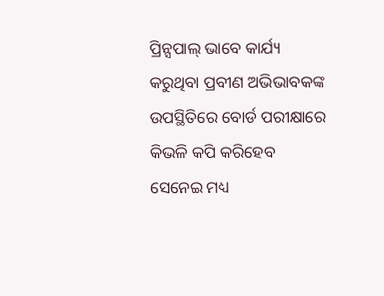ପ୍ରିନ୍ସପାଲ୍ ଭାବେ କାର୍ଯ୍ୟ କରୁଥିବା ପ୍ରବୀଣ ଅଭିଭାବକଙ୍କ ଉପସ୍ଥିତିରେ ବୋର୍ଡ ପରୀକ୍ଷାରେ କିଭଳି କପି କରିହେବ ସେନେଇ ମଧ୍ୟ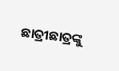ଛାତ୍ରୀଛାତ୍ରଙ୍କୁ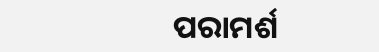ପରାମର୍ଶ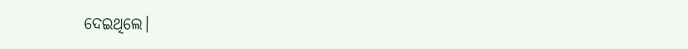ଦେଇଥିଲେ।